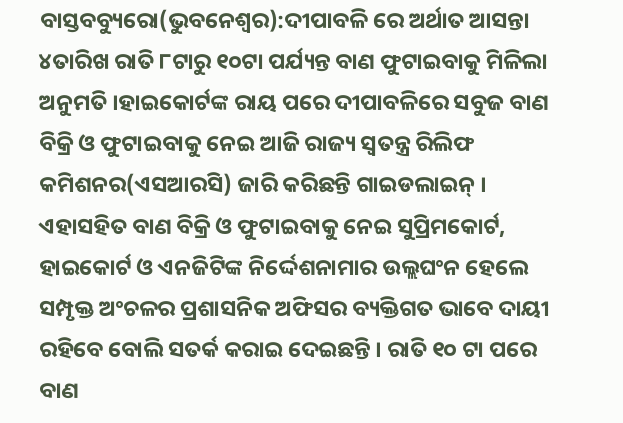ବାସ୍ତବବ୍ୟୁରୋ(ଭୁବନେଶ୍ୱର):ଦୀପାବଳି ରେ ଅର୍ଥାତ ଆସନ୍ତା ୪ତାରିଖ ରାତି ୮ଟାରୁ ୧୦ଟା ପର୍ଯ୍ୟନ୍ତ ବାଣ ଫୁଟାଇବାକୁ ମିଳିଲା ଅନୁମତି ।ହାଇକୋର୍ଟଙ୍କ ରାୟ ପରେ ଦୀପାବଳିରେ ସବୁଜ ବାଣ ବିକ୍ରି ଓ ଫୁଟାଇବାକୁ ନେଇ ଆଜି ରାଜ୍ୟ ସ୍ୱତନ୍ତ୍ର ରିଲିଫ କମିଶନର(ଏସଆରସି) ଜାରି କରିଛନ୍ତି ଗାଇଡଲାଇନ୍ ।
ଏହାସହିତ ବାଣ ବିକ୍ରି ଓ ଫୁଟାଇବାକୁ ନେଇ ସୁପ୍ରିମକୋର୍ଟ, ହାଇକୋର୍ଟ ଓ ଏନଜିଟିଙ୍କ ନିର୍ଦ୍ଦେଶନାମାର ଉଲ୍ଲଘଂନ ହେଲେ ସମ୍ପୃକ୍ତ ଅଂଚଳର ପ୍ରଶାସନିକ ଅଫିସର ବ୍ୟକ୍ତିଗତ ଭାବେ ଦାୟୀ ରହିବେ ବୋଲି ସତର୍କ କରାଇ ଦେଇଛନ୍ତି । ରାତି ୧୦ ଟା ପରେ ବାଣ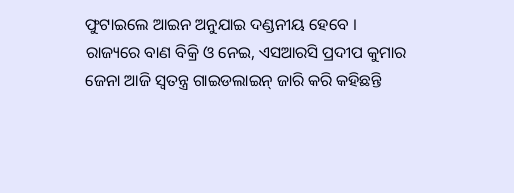ଫୁଟାଇଲେ ଆଇନ ଅନୁଯାଇ ଦଣ୍ଡନୀୟ ହେବେ ।
ରାଜ୍ୟରେ ବାଣ ବିକ୍ରି ଓ ନେଇ, ଏସଆରସି ପ୍ରଦୀପ କୁମାର ଜେନା ଆଜି ସ୍ୱତନ୍ତ୍ର ଗାଇଡଲାଇନ୍ ଜାରି କରି କହିଛନ୍ତି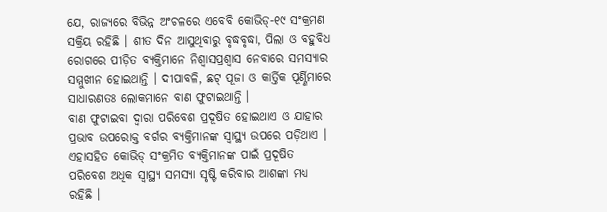ଯେ, ରାଜ୍ୟରେ ବିଭିନ୍ନ ଅଂଚଳରେ ଏବେବି କୋଭିଡ୍-୧୯ ସଂକ୍ରମଣ ସକ୍ରିୟ ରହିଛି । ଶୀତ ଦିନ ଆସୁଥିବାରୁ ବୃଦ୍ଧବୃଦ୍ଧା, ପିଲା ଓ ବହୁବିଧ ରୋଗରେ ପୀଡ଼ିତ ବ୍ୟକ୍ତିମାନେ ନିଶ୍ୱାସପ୍ରଶ୍ୱାସ ନେବାରେ ସମସ୍ୟାର ସମ୍ମୁଖୀନ ହୋଇଥାନ୍ତି । ଦୀପାବଳି, ଛଟ୍ ପୂଜା ଓ କାର୍ତ୍ତିକ ପୂର୍ଣ୍ଣିମାରେ ସାଧାରଣତଃ ଲୋକମାନେ ବାଣ ଫୁଟାଇଥାନ୍ତି ।
ବାଣ ଫୁଟାଇବା ଦ୍ୱାରା ପରିବେଶ ପ୍ରଦୂଷିତ ହୋଇଥାଏ ଓ ଯାହାର ପ୍ରଭାବ ଉପରୋକ୍ତ ବର୍ଗର ବ୍ୟକ୍ତିମାନଙ୍କ ସ୍ୱାସ୍ଥ୍ୟ ଉପରେ ପଡ଼ିଥାଏ । ଏହାସହିତ କୋଭିଡ୍ ସଂକ୍ରମିତ ବ୍ୟକ୍ତିମାନଙ୍କ ପାଇଁ ପ୍ରଦୂଷିତ ପରିବେଶ ଅଧିକ ସ୍ୱାସ୍ଥ୍ୟ ସମସ୍ୟା ସୃଷ୍ଟି କରିବାର ଆଶଙ୍କା ମଧ୍ୟ ରହିଛି ।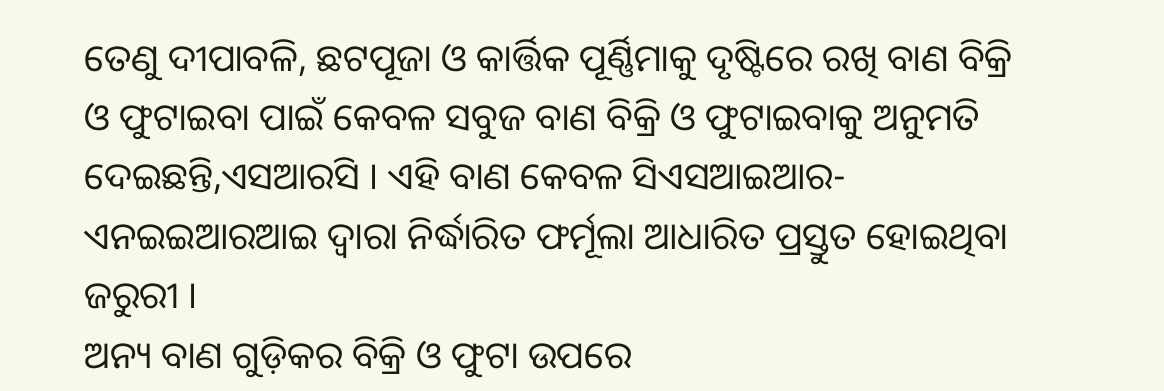ତେଣୁ ଦୀପାବଳି, ଛଟପୂଜା ଓ କାର୍ତ୍ତିକ ପୂର୍ଣ୍ଣିମାକୁ ଦୃଷ୍ଟିରେ ରଖି ବାଣ ବିକ୍ରି ଓ ଫୁଟାଇବା ପାଇଁ କେବଳ ସବୁଜ ବାଣ ବିକ୍ରି ଓ ଫୁଟାଇବାକୁ ଅନୁମତି ଦେଇଛନ୍ତି,ଏସଆରସି । ଏହି ବାଣ କେବଳ ସିଏସଆଇଆର-ଏନଇଇଆରଆଇ ଦ୍ୱାରା ନିର୍ଦ୍ଧାରିତ ଫର୍ମୂଲା ଆଧାରିତ ପ୍ରସ୍ତୁତ ହୋଇଥିବା ଜରୁରୀ ।
ଅନ୍ୟ ବାଣ ଗୁଡ଼ିକର ବିକ୍ରି ଓ ଫୁଟା ଉପରେ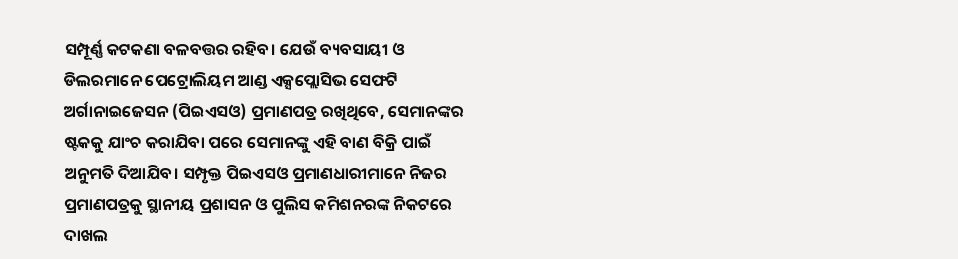ସମ୍ପୂର୍ଣ୍ଣ କଟକଣା ବଳବତ୍ତର ରହିବ। ଯେଉଁ ବ୍ୟବସାୟୀ ଓ ଡିଲରମାନେ ପେଟ୍ରୋଲିୟମ ଆଣ୍ଡ ଏକ୍ସପ୍ଲୋସିଭ ସେଫଟି ଅର୍ଗାନାଇଜେସନ (ପିଇଏସଓ) ପ୍ରମାଣପତ୍ର ରଖିଥିବେ, ସେମାନଙ୍କର ଷ୍ଟକକୁ ଯାଂଚ କରାଯିବା ପରେ ସେମାନଙ୍କୁ ଏହି ବାଣ ବିକ୍ରି ପାଇଁ ଅନୁମତି ଦିଆଯିବ। ସମ୍ପୃକ୍ତ ପିଇଏସଓ ପ୍ରମାଣଧାରୀମାନେ ନିଜର ପ୍ରମାଣପତ୍ରକୁ ସ୍ଥାନୀୟ ପ୍ରଶାସନ ଓ ପୁଲିସ କମିଶନରଙ୍କ ନିକଟରେ ଦାଖଲ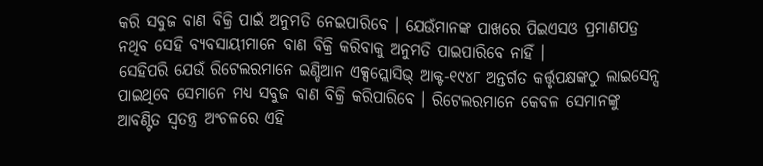କରି ସବୁଜ ବାଣ ବିକ୍ରି ପାଇଁ ଅନୁମତି ନେଇପାରିବେ । ଯେଉଁମାନଙ୍କ ପାଖରେ ପିଇଏସଓ ପ୍ରମାଣପତ୍ର ନଥିବ ସେହି ବ୍ୟବସାୟୀମାନେ ବାଣ ବିକ୍ରି କରିବାକୁ ଅନୁମତି ପାଇପାରିବେ ନାହିଁ ।
ସେହିପରି ଯେଉଁ ରିଟେଲରମାନେ ଇଣ୍ଡିଆନ ଏକ୍ସପ୍ଲୋସିଭ୍ ଆକ୍ଟ-୧୯୪୮ ଅନ୍ତର୍ଗତ କର୍ତ୍ତୃପକ୍ଷଙ୍କଠୁ ଲାଇସେନ୍ସ ପାଇଥିବେ ସେମାନେ ମଧ୍ୟ ସବୁଜ ବାଣ ବିକ୍ରି କରିପାରିବେ । ରିଟେଲରମାନେ କେବଳ ସେମାନଙ୍କୁ ଆବଣ୍ଟିତ ସ୍ୱତନ୍ତ୍ର ଅଂଚଳରେ ଏହି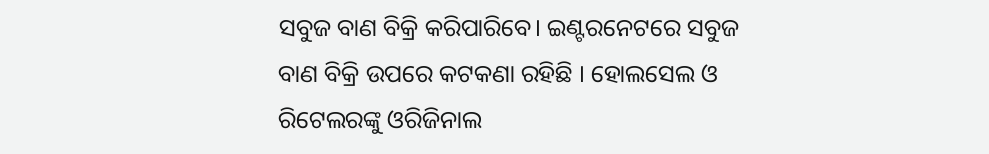ସବୁଜ ବାଣ ବିକ୍ରି କରିପାରିବେ। ଇଣ୍ଟରନେଟରେ ସବୁଜ ବାଣ ବିକ୍ରି ଉପରେ କଟକଣା ରହିଛି । ହୋଲସେଲ ଓ ରିଟେଲରଙ୍କୁ ଓରିଜିନାଲ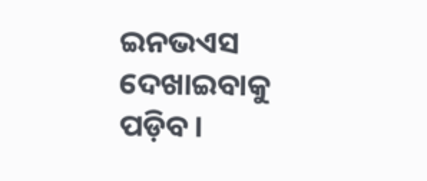ଇନଭଏସ ଦେଖାଇବାକୁ ପଡ଼ିବ।